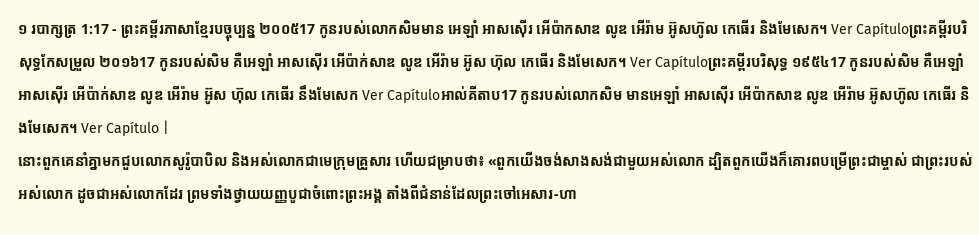១ របាក្សត្រ 1:17 - ព្រះគម្ពីរភាសាខ្មែរបច្ចុប្បន្ន ២០០៥17 កូនរបស់លោកសិមមាន អេឡាំ អាសស៊ើរ អើប៉ាកសាឌ លូឌ អើរ៉ាម អ៊ូសហ៊ូល កេធើរ និងមែសេក។ Ver Capítuloព្រះគម្ពីរបរិសុទ្ធកែសម្រួល ២០១៦17 កូនរបស់សិម គឺអេឡាំ អាសស៊ើរ អើប៉ាក់សាឌ លូឌ អើរ៉ាម អ៊ូស ហ៊ុល កេធើរ និងមែសេក។ Ver Capítuloព្រះគម្ពីរបរិសុទ្ធ ១៩៥៤17 កូនរបស់សិម គឺអេឡាំ អាសស៊ើរ អើប៉ាក់សាឌ លូឌ អើរ៉ាម អ៊ូស ហ៊ុល កេធើរ នឹងមែសេក Ver Capítuloអាល់គីតាប17 កូនរបស់លោកសិម មានអេឡាំ អាសស៊ើរ អើប៉ាកសាឌ លូឌ អើរ៉ាម អ៊ូសហ៊ូល កេធើរ និងមែសេក។ Ver Capítulo |
នោះពួកគេនាំគ្នាមកជួបលោកសូរ៉ូបាបិល និងអស់លោកជាមេក្រុមគ្រួសារ ហើយជម្រាបថា៖ «ពួកយើងចង់សាងសង់ជាមួយអស់លោក ដ្បិតពួកយើងក៏គោរពបម្រើព្រះជាម្ចាស់ ជាព្រះរបស់អស់លោក ដូចជាអស់លោកដែរ ព្រមទាំងថ្វាយយញ្ញបូជាចំពោះព្រះអង្គ តាំងពីជំនាន់ដែលព្រះចៅអេសារ-ហា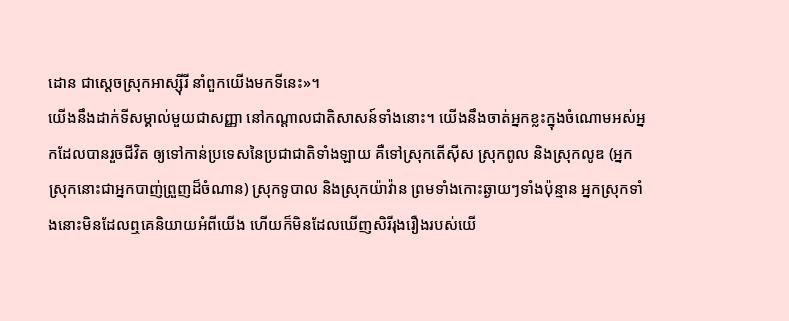ដោន ជាស្ដេចស្រុកអាស្ស៊ីរី នាំពួកយើងមកទីនេះ»។
យើងនឹងដាក់ទីសម្គាល់មួយជាសញ្ញា នៅកណ្ដាលជាតិសាសន៍ទាំងនោះ។ យើងនឹងចាត់អ្នកខ្លះក្នុងចំណោមអស់អ្នកដែលបានរួចជីវិត ឲ្យទៅកាន់ប្រទេសនៃប្រជាជាតិទាំងឡាយ គឺទៅស្រុកតើស៊ីស ស្រុកពូល និងស្រុកលូឌ (អ្នកស្រុកនោះជាអ្នកបាញ់ព្រួញដ៏ចំណាន) ស្រុកទូបាល និងស្រុកយ៉ាវ៉ាន ព្រមទាំងកោះឆ្ងាយៗទាំងប៉ុន្មាន អ្នកស្រុកទាំងនោះមិនដែលឮគេនិយាយអំពីយើង ហើយក៏មិនដែលឃើញសិរីរុងរឿងរបស់យើ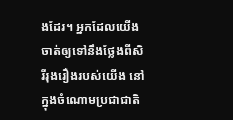ងដែរ។ អ្នកដែលយើងចាត់ឲ្យទៅនឹងថ្លែងពីសិរីរុងរឿងរបស់យើង នៅក្នុងចំណោមប្រជាជាតិ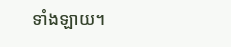ទាំងឡាយ។